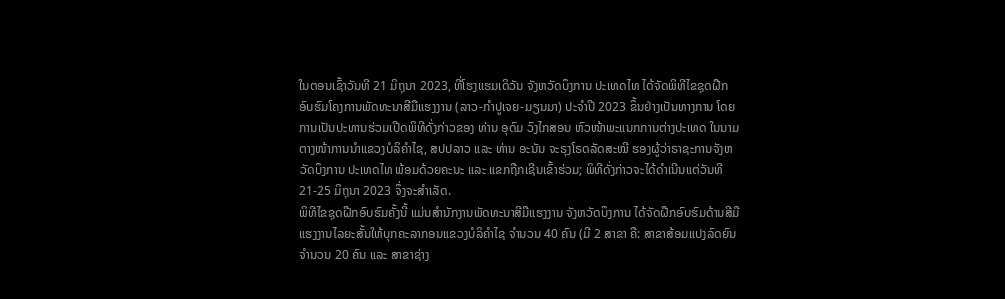ໃນຕອນເຊົ້າວັນທີ 21 ມິຖຸນາ 2023, ທີ່ໂຮງແຮມເດິວັນ ຈັງຫວັດບຶງການ ປະເທດໄທ ໄດ້ຈັດພິທີໄຂຊຸດຝືກອົບຮົມໂຄງການພັດທະນາສີມືແຮງງານ (ລາວ-ກໍາປູເຈຍ-ມຽນມາ) ປະຈໍາປີ 2023 ຂຶ້ນຢ່າງເປັນທາງການ ໂດຍການເປັນປະທານຮ່ວມເປີດພິທີດັ່ງກ່າວຂອງ ທ່ານ ອຸດົມ ວົງໄກສອນ ຫົວໜ້າພະແນກການຕ່າງປະເທດ ໃນນາມຕາງໜ້າການນໍາແຂວງບໍລິຄໍາໄຊ, ສປປລາວ ແລະ ທ່ານ ອະນັນ ຈະຣຸງໂຣດລັດສະໝີ ຮອງຜູ້ວ່າຣາຊະການຈັງຫວັດບຶງການ ປະເທດໄທ ພ້ອມດ້ວຍຄະນະ ແລະ ແຂກຖືກເຊີນເຂົ້າຮ່ວມ; ພິທີດັ່ງກ່າວຈະໄດ້ດໍາເນີນແຕ່ວັນທີ 21-25 ມິຖຸນາ 2023 ຈຶ່ງຈະສໍາເລັດ.
ພິທີໄຂຊຸດຝືກອົບຮົມຄັ້ງນີ້ ແມ່ນສຳນັກງານພັດທະນາສີມືແຮງງານ ຈັງຫວັດບຶງການ ໄດ້ຈັດຝືກອົບຮົມດ້ານສີມືແຮງງານໄລຍະສັ້ນໃຫ້ບຸກຄະລາກອນແຂວງບໍລິຄໍາໄຊ ຈໍານວນ 40 ຄົນ (ມີ 2 ສາຂາ ຄື: ສາຂາສ້ອມແປງລົດຍົນ ຈໍານວນ 20 ຄົນ ແລະ ສາຂາຊ່າງ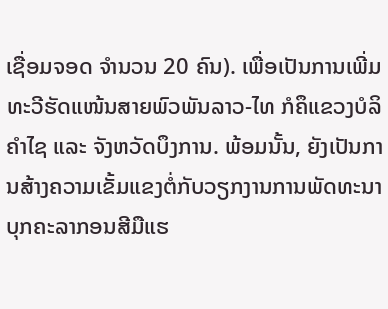ເຊື່ອມຈອດ ຈໍານວນ 20 ຄົນ). ເພື່ອເປັນການເພີ່ມທະວີຮັດແໜ້ນສາຍພົວພັນລາວ-ໄທ ກໍຄຶແຂວງບໍລິຄໍາໄຊ ແລະ ຈັງຫວັດບຶງການ. ພ້ອມນັ້ນ, ຍັງເປັນການສ້າງຄວາມເຂັ້ມແຂງຕໍ່ກັບວຽກງານການພັດທະນາບຸກຄະລາກອນສີມືແຮ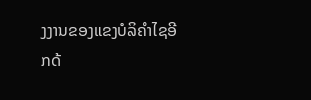ງງານຂອງແຂງບໍລິຄຳໄຊອີກດ້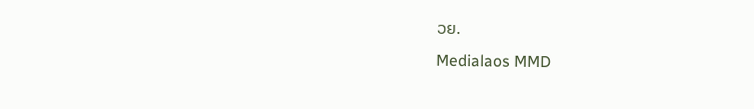ວຍ.
Medialaos MMD